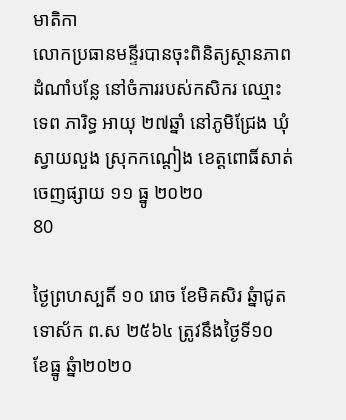មាតិកា
លោកប្រធានមន្ទីរបានចុះពិនិត្យស្ថានភាពដំណាំបន្លែ នៅចំការរបស់កសិករ ឈ្មោះ ទេព ភារិទ្ធ អាយុ ២៧ឆ្នាំ នៅភូមិជ្រែង ឃុំស្វាយលួង ស្រុកកណ្តៀង ខេត្តពោធិ៍សាត់
ចេញផ្សាយ ១១ ធ្នូ ២០២០
80

ថ្ងៃព្រហស្បតិ៍ ១០ រោច ខែមិគសិរ ឆ្នំាជូត ទោស័ក ព.ស ២៥៦៤ ត្រូវនឹងថ្ងៃទី១០ ខែធ្នូ ឆ្នំា២០២០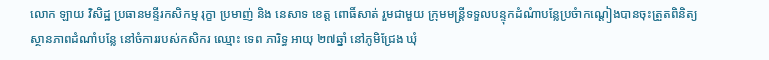លោក ឡាយ វិសិដ្ឋ ប្រធានមន្ទីរកសិកម្ម រុក្ខា ប្រមាញ់ និង នេសាទ ខេត្ត ពោធិ៍សាត់ រួមជាមួយ ក្រុមមន្រ្តីទទួលបន្ទុកដំណំាបន្លែប្រចំាកណ្តៀងបានចុះត្រួតពិនិត្យ ស្ថានភាពដំណាំបន្លែ នៅចំការរបស់កសិករ ឈ្មោះ ទេព ភារិទ្ធ អាយុ ២៧ឆ្នាំ នៅភូមិជ្រែង ឃុំ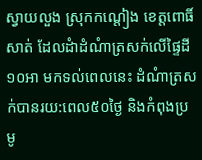ស្វាយលួង ស្រុកកណ្តៀង ខេត្តពោធិ៍សាត់ ដែលដំាដំណំាត្រសក់លើផ្ទៃដី ១០អា មកទល់ពេលនេះ ដំណំាត្រសក់បានរយ:ពេល៥០ថ្ងៃ និងកំពុងប្រមូ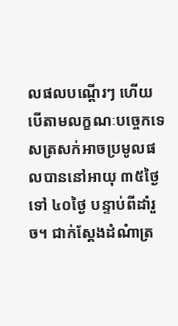លផលបណ្តើរៗ ហើយ បើតាមលក្ខណៈបច្ចេកទេសត្រសក់អាចប្រមូលផលបាននៅអាយុ ៣៥ថ្ងៃ ទៅ ៤០ថ្ងៃ បន្ទាប់ពីដាំរួច។ ជាក់ស្តែងដំណំាត្រ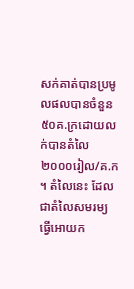សក់គាត់បានប្រមូលផលបានចំនួន៥០គ.ក្រដោយលក់បានតំលៃ២០០០រៀល/គ.ក ។ តំលៃនេះ ដែលជាតំលៃសមរម្យ ធ្វើអោយក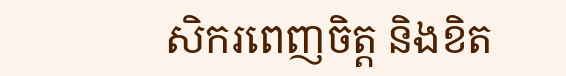សិករពេញចិត្ត និងខិត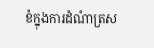ខំក្នុងការដំណំាត្រស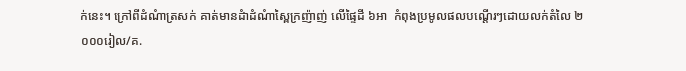ក់នេះ។ ក្រៅពីដំណំាត្រសក់ គាត់មានដំាដំណំាស្ពៃក្រញ៉ាញ់ លើផ្ទៃដី ៦អា  កំពុងប្រមូលផលបណ្តើរៗដោយលក់តំលៃ ២ ០០០រៀល/គ.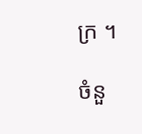ក្រ ។

ចំនួ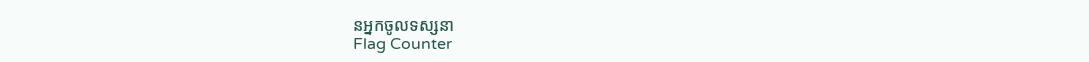នអ្នកចូលទស្សនា
Flag Counter